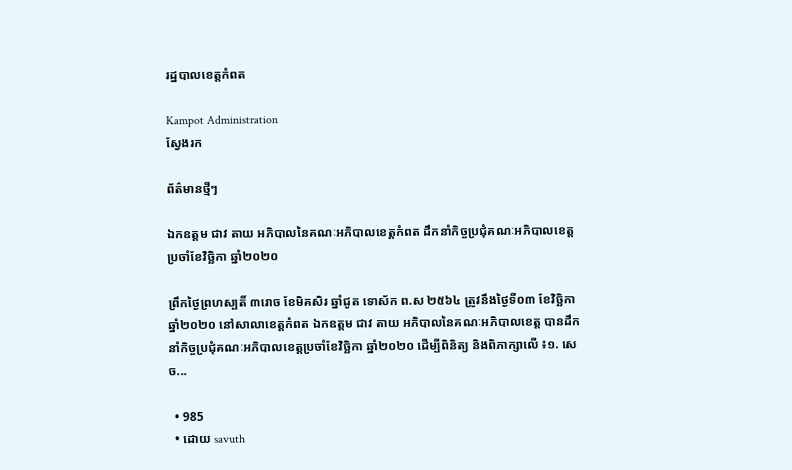រដ្ឋបាលខេត្តកំពត

Kampot Administration
ស្វែងរក

ព័ត៌មានថ្មីៗ

ឯកឧត្តម ជាវ តាយ អភិបាលនៃគណៈអភិបាលខេត្តកំពត ដឹកនាំកិច្ចប្រជុំគណៈអភិបាលខេត្តប្រចាំខែវិច្ឆិកា ឆ្នាំ២០២០

ព្រឹកថ្ងៃព្រហស្បតិ៍ ៣រោច ខែមិគសិរ ឆ្នាំជូត ទោស័ក ព.ស ២៥៦៤ ត្រូវនឹងថ្ងៃទី០៣ ខែវិច្ឆិកា ឆ្នាំ២០២០ នៅសាលាខេត្តកំពត ឯកឧត្តម ជាវ តាយ អភិបាលនៃគណៈអភិបាលខេត្ត បានដឹកនាំកិច្ចប្រជុំគណៈអភិបាលខេត្តប្រចាំខែវិច្ឆិកា ឆ្នាំ២០២០ ដើម្បីពិនិត្យ និងពិភាក្សាលើ ៖១. សេច...

  • 985
  • ដោយ savuth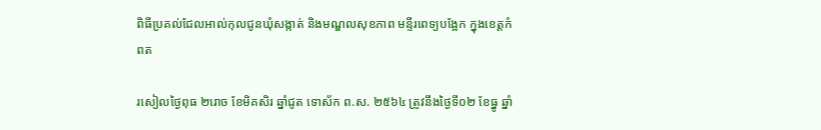ពិធីប្រគល់ជែលអាល់កុលជូនឃុំសង្កាត់ និងមណ្ឌលសុខភាព មន្ទីរពេទ្យបង្អែក ក្នុងខេត្តកំពត

រសៀលថ្ងៃពុធ ២រោច ខែមិគសិរ ឆ្នាំជូត ទោស័ក ព.ស. ២៥៦៤ ត្រូវនឹងថ្ងៃទី០២ ខែធ្នូ ឆ្នាំ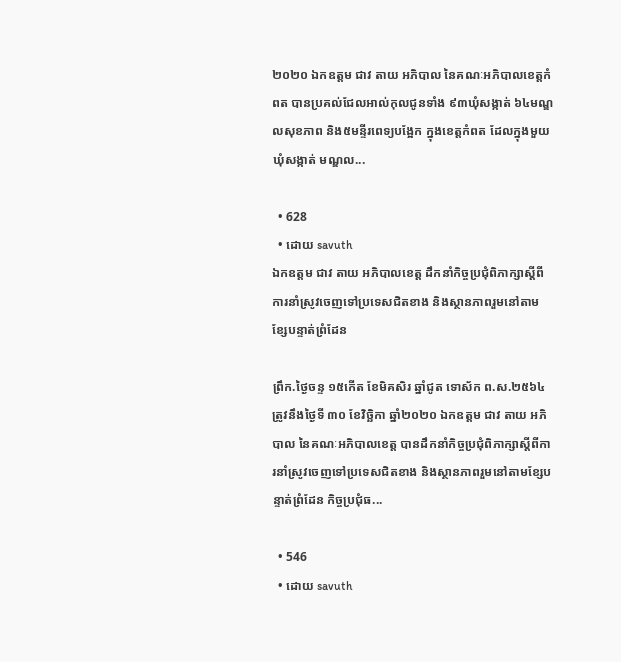២០២០ ឯកឧត្តម ជាវ តាយ អភិបាល នៃគណៈអភិបាលខេត្តកំពត បានប្រគល់ជែលអាល់កុលជូនទាំង ៩៣ឃុំសង្កាត់ ៦៤មណ្ឌលសុខភាព និង៥មន្ទីរពេទ្យបង្អែក ក្នុងខេត្តកំពត ដែលក្នុងមួយឃុំសង្កាត់ មណ្ឌល...

  • 628
  • ដោយ savuth
ឯកឧត្តម ជាវ តាយ អភិបាលខេត្ត ដឹកនាំកិច្ចប្រជុំពិភាក្សាស្តីពីការនាំស្រូវចេញទៅប្រទេសជិតខាង និងស្ថានភាពរួមនៅតាមខ្សែបន្ទាត់ព្រំដែន

ព្រឹក.ថ្ងៃចន្ទ ១៥កើត ខែមិគសិរ ឆ្នាំជូត ទោស័ក ព.ស.២៥៦៤ ត្រូវនឹងថ្ងៃទី ៣០ ខែវិច្ឆិកា ឆ្នាំ២០២០ ឯកឧត្តម ជាវ តាយ អភិបាល នៃគណៈអភិបាលខេត្ត បានដឹកនាំកិច្ចប្រជុំពិភាក្សាស្តីពីការនាំស្រូវចេញទៅប្រទេសជិតខាង និងស្ថានភាពរួមនៅតាមខ្សែបន្ទាត់ព្រំដែន កិច្ចប្រជុំធ...

  • 546
  • ដោយ savuth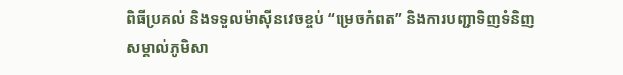ពិធីប្រគល់ និងទទួលម៉ាស៊ីនវេចខ្ចប់ “ម្រេចកំពត” និងការបញ្ជាទិញទំនិញសម្គាល់ភូមិសា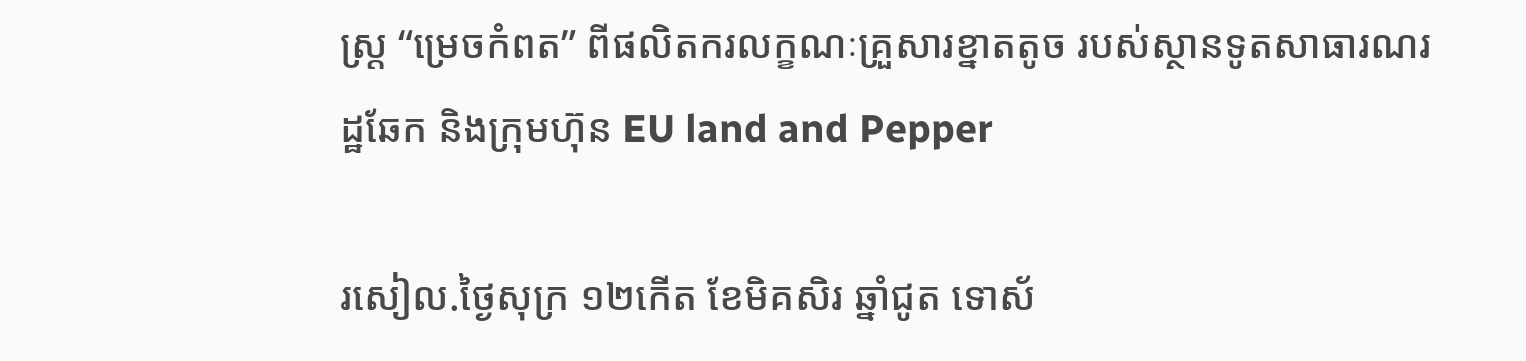ស្ត្រ “ម្រេចកំពត” ពីផលិតករលក្ខណៈគ្រួសារខ្នាតតូច របស់ស្ថានទូតសាធារណរដ្ឋឆែក និងក្រុមហ៊ុន EU land and Pepper

រសៀល.ថ្ងៃសុក្រ ១២កើត ខែមិគសិរ ឆ្នាំជូត ទោស័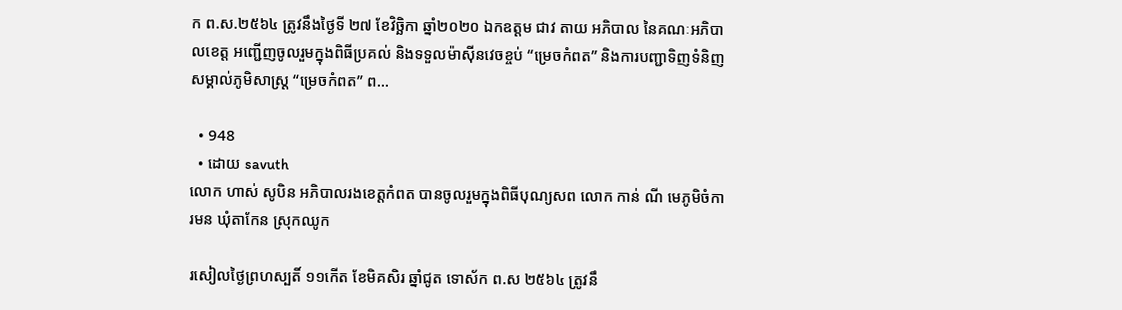ក ព.ស.២៥៦៤ ត្រូវនឹងថ្ងៃទី ២៧ ខែវិច្ឆិកា ឆ្នាំ២០២០ ឯកឧត្តម ជាវ តាយ អភិបាល នៃគណៈអភិបាលខេត្ត អញ្ជើញចូលរួមក្នុងពិធីប្រគល់ និងទទួលម៉ាស៊ីនវេចខ្ចប់ “ម្រេចកំពត” និងការបញ្ជាទិញទំនិញសម្គាល់ភូមិសាស្ត្រ “ម្រេចកំពត” ព...

  • 948
  • ដោយ savuth
លោក ហាស់ សូបិន អភិបាលរងខេត្តកំពត បានចូលរួមក្នុងពិធីបុណ្យសព លោក កាន់ ណី មេភូមិចំការមន ឃុំតាកែន ស្រុកឈូក

រសៀលថ្ងៃព្រហស្បតិ៍ ១១កើត ខែមិគសិរ ឆ្នាំជូត ទោស័ក ព.ស ២៥៦៤ ត្រូវនឹ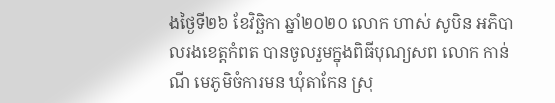ងថ្ងៃទី២៦ ខែវិច្ឆិកា ឆ្នាំ២០២០ លោក ហាស់ សូបិន អភិបាលរងខេត្តកំពត បានចូលរួមក្នុងពិធីបុណ្យសព លោក កាន់ ណី មេភូមិចំការមន ឃុំតាកែន ស្រុ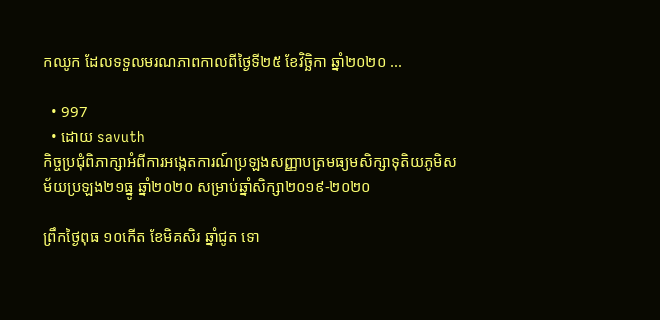កឈូក ដែលទទួលមរណភាពកាលពីថ្ងៃទី២៥ ខែវិច្ឆិកា ឆ្នាំ២០២០ ...

  • 997
  • ដោយ savuth
កិច្ចប្រជុំពិភាក្សាអំពីការអង្កេតការណ៍ប្រឡងសញ្ញាបត្រមធ្យមសិក្សាទុតិយភូមិសម័យប្រឡង២១ធ្នូ ឆ្នាំ២០២០ សម្រាប់ឆ្នាំសិក្សា២០១៩-២០២០

ព្រឹកថ្ងៃពុធ ១០កើត ខែមិគសិរ ឆ្នាំជូត ទោ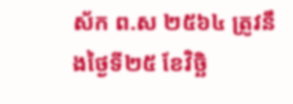ស័ក ព.ស ២៥៦៤ ត្រូវនឹងថ្ងៃទី២៥ ខែវិច្ឆិ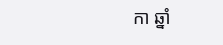កា ឆ្នាំ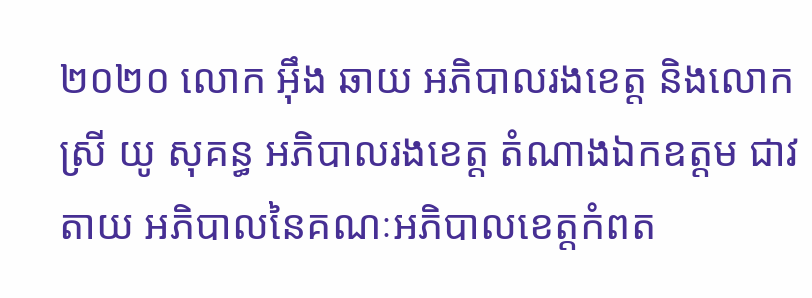២០២០ លោក អ៊ឹង ឆាយ អភិបាលរងខេត្ត និងលោកស្រី យូ សុគន្ធ អភិបាលរងខេត្ត តំណាងឯកឧត្តម ជាវ តាយ អភិបាលនៃគណៈអភិបាលខេត្តកំពត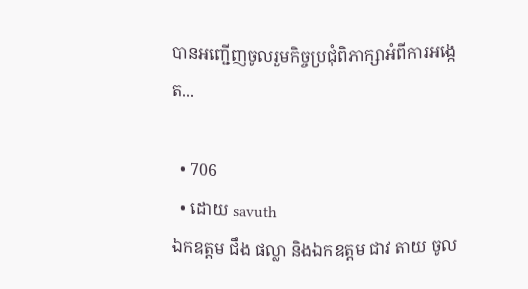បានអញ្ជើញចូលរួមកិច្ចប្រជុំពិភាក្សាអំពីការអង្កេត...

  • 706
  • ដោយ savuth
ឯកឧត្តម ជឹង ផល្លា និងឯកឧត្តម ជាវ តាយ ចូល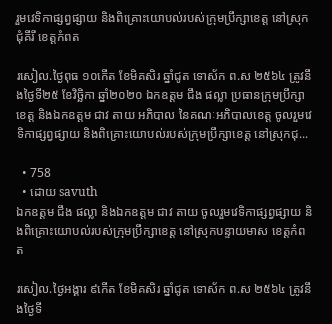រួមវេទិកាផ្សព្វផ្សាយ និងពិគ្រោះយោបល់របស់ក្រុមប្រឹក្សាខេត្ត នៅស្រុកជុំគីរី ខេត្តកំពត

រសៀល.ថ្ងៃពុធ ១០កើត ខែមិគសិរ ឆ្នាំជូត ទោស័ក ព.ស ២៥៦៤ ត្រូវនឹងថ្ងៃទី២៥ ខែវិច្ឆិកា ឆ្នាំ២០២០ ឯកឧត្តម ជឹង ផល្លា ប្រធានក្រុមប្រឹក្សាខេត្ត និងឯកឧត្តម ជាវ តាយ អភិបាល នៃគណៈអភិបាលខេត្ត ចូលរួមវេទិកាផ្សព្វផ្សាយ និងពិគ្រោះយោបល់របស់ក្រុមប្រឹក្សាខេត្ត នៅស្រុកជុ...

  • 758
  • ដោយ savuth
ឯកឧត្តម ជឹង ផល្លា និងឯកឧត្តម ជាវ តាយ ចូលរួមវេទិកាផ្សព្វផ្សាយ និងពិគ្រោះយោបល់របស់ក្រុមប្រឹក្សាខេត្ត នៅស្រុកបន្ទាយមាស ខេត្តកំពត

រសៀល.ថ្ងៃអង្គារ ៩កើត ខែមិគសិរ ឆ្នាំជូត ទោស័ក ព.ស ២៥៦៤ ត្រូវនឹងថ្ងៃទី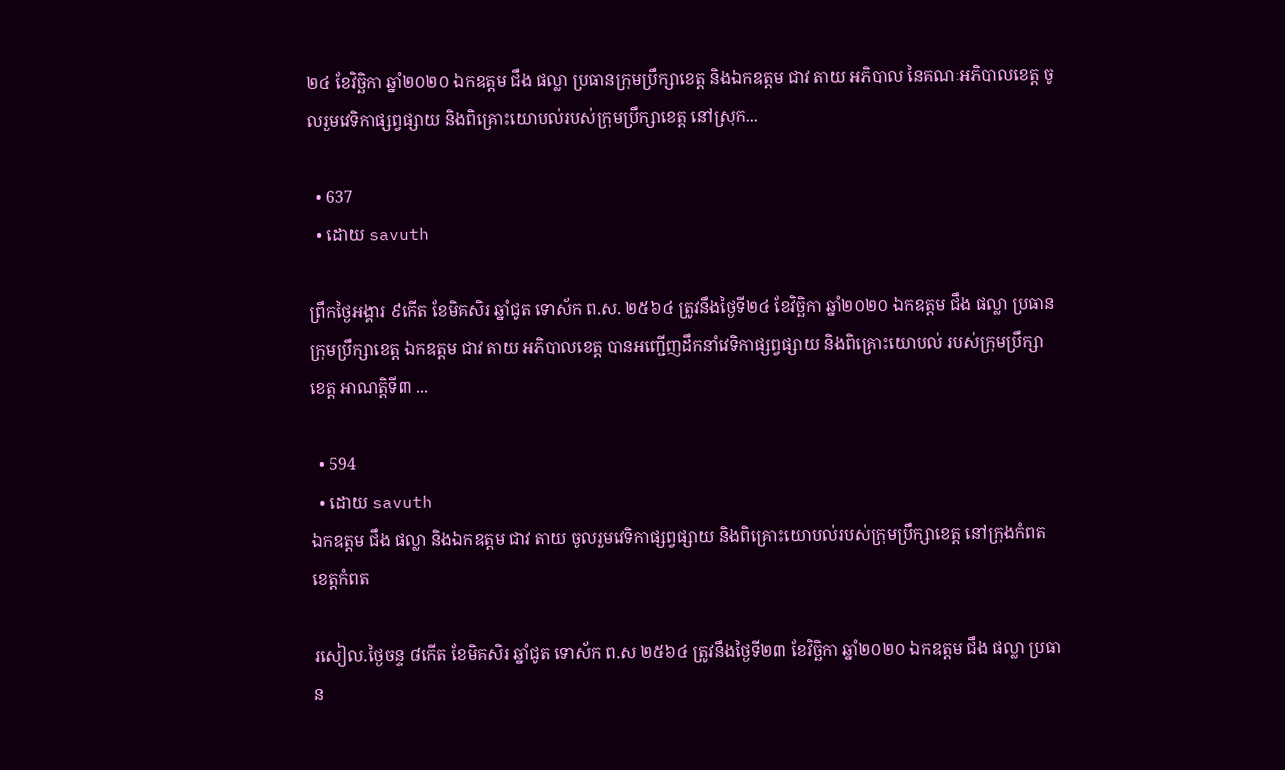២៤ ខែវិច្ឆិកា ឆ្នាំ២០២០ ឯកឧត្តម ជឹង ផល្លា ប្រធានក្រុមប្រឹក្សាខេត្ត និងឯកឧត្តម ជាវ តាយ អភិបាល នៃគណៈអភិបាលខេត្ត ចូលរួមវេទិកាផ្សព្វផ្សាយ និងពិគ្រោះយោបល់របស់ក្រុមប្រឹក្សាខេត្ត នៅស្រុក...

  • 637
  • ដោយ savuth

ព្រឹកថ្ងៃអង្គារ ៩កើត ខែមិគសិរ ឆ្នាំជូត ទោស័ក ព.ស. ២៥៦៤ ត្រូវនឹងថ្ងៃទី២៤ ខែវិច្ឆិកា ឆ្នាំ២០២០ ឯកឧត្តម ជឹង ផល្លា ប្រធានក្រុមប្រឹក្សាខេត្ត ឯកឧត្តម ជាវ តាយ អភិបាលខេត្ត បានអញ្ជើញដឹកនាំវេទិកាផ្សព្វផ្សាយ និងពិគ្រោះយោបល់ របស់ក្រុមប្រឹក្សាខេត្ត អាណត្តិទី៣ ...

  • 594
  • ដោយ savuth
ឯកឧត្តម ជឹង ផល្លា និងឯកឧត្តម ជាវ តាយ ចូលរួមវេទិកាផ្សព្វផ្សាយ និងពិគ្រោះយោបល់របស់ក្រុមប្រឹក្សាខេត្ត នៅក្រុងកំពត ខេត្តកំពត

រសៀល.ថ្ងៃចន្ទ ៨កើត ខែមិគសិរ ឆ្នាំជូត ទោស័ក ព.ស ២៥៦៤ ត្រូវនឹងថ្ងៃទី២៣ ខែវិច្ឆិកា ឆ្នាំ២០២០ ឯកឧត្តម ជឹង ផល្លា ប្រធាន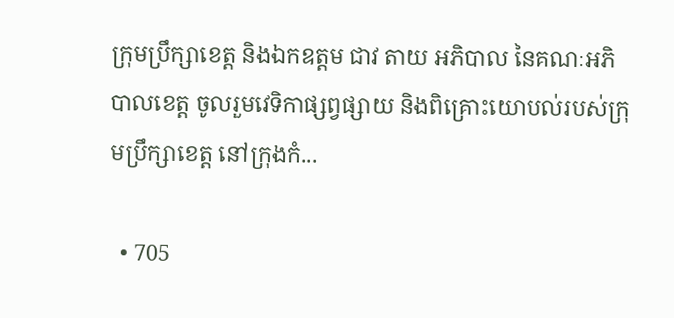ក្រុមប្រឹក្សាខេត្ត និងឯកឧត្តម ជាវ តាយ អភិបាល នៃគណៈអភិបាលខេត្ត ចូលរួមវេទិកាផ្សព្វផ្សាយ និងពិគ្រោះយោបល់របស់ក្រុមប្រឹក្សាខេត្ត នៅក្រុងកំ...

  • 705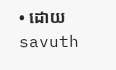• ដោយ savuth